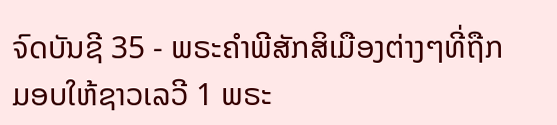ຈົດບັນຊີ 35 - ພຣະຄຳພີສັກສິເມືອງຕ່າງໆທີ່ຖືກມອບໃຫ້ຊາວເລວີ 1 ພຣະ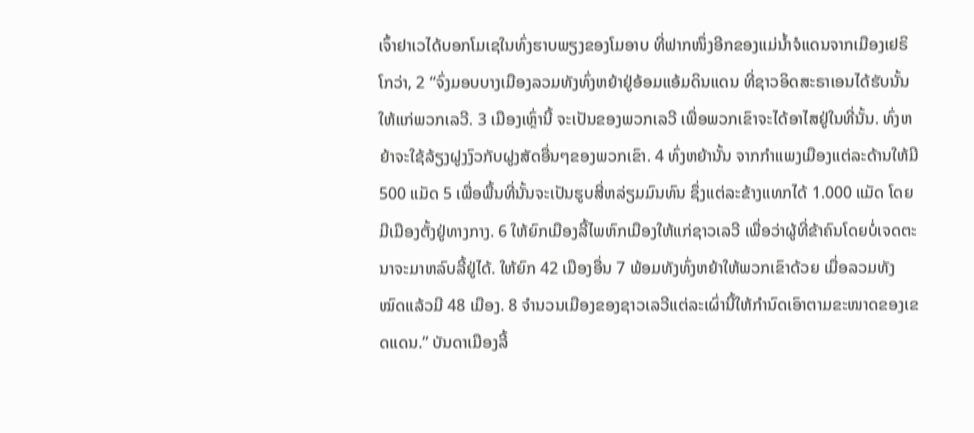ເຈົ້າຢາເວໄດ້ບອກໂມເຊໃນທົ່ງຮາບພຽງຂອງໂມອາບ ທີ່ຟາກໜຶ່ງອີກຂອງແມ່ນໍ້າຈໍແດນຈາກເມືອງເຢຣິໂກວ່າ, 2 “ຈົ່ງມອບບາງເມືອງລວມທັງທົ່ງຫຍ້າຢູ່ອ້ອມແອ້ມດິນແດນ ທີ່ຊາວອິດສະຣາເອນໄດ້ຮັບນັ້ນໃຫ້ແກ່ພວກເລວີ. 3 ເມືອງເຫຼົ່ານີ້ ຈະເປັນຂອງພວກເລວີ ເພື່ອພວກເຂົາຈະໄດ້ອາໄສຢູ່ໃນທີ່ນັ້ນ. ທົ່ງຫຍ້າຈະໃຊ້ລ້ຽງຝູງງົວກັບຝູງສັດອື່ນໆຂອງພວກເຂົາ. 4 ທົ່ງຫຍ້ານັ້ນ ຈາກກຳແພງເມືອງແຕ່ລະດ້ານໃຫ້ມີ 500 ແມັດ 5 ເພື່ອພື້ນທີ່ນັ້ນຈະເປັນຮູບສີ່ຫລ່ຽມມົນທົນ ຊຶ່ງແຕ່ລະຂ້າງແທກໄດ້ 1.000 ແມັດ ໂດຍມີເມືອງຕັ້ງຢູ່ທາງກາງ. 6 ໃຫ້ຍົກເມືອງລີ້ໄພຫົກເມືອງໃຫ້ແກ່ຊາວເລວີ ເພື່ອວ່າຜູ້ທີ່ຂ້າຄົນໂດຍບໍ່ເຈດຕະນາຈະມາຫລົບລີ້ຢູ່ໄດ້. ໃຫ້ຍົກ 42 ເມືອງອື່ນ 7 ພ້ອມທັງທົ່ງຫຍ້າໃຫ້ພວກເຂົາດ້ວຍ ເມື່ອລວມທັງໝົດແລ້ວມີ 48 ເມືອງ. 8 ຈຳນວນເມືອງຂອງຊາວເລວີແຕ່ລະເຜົ່ານີ້ໃຫ້ກຳນົດເອົາຕາມຂະໜາດຂອງເຂດແດນ.” ບັນດາເມືອງລີ້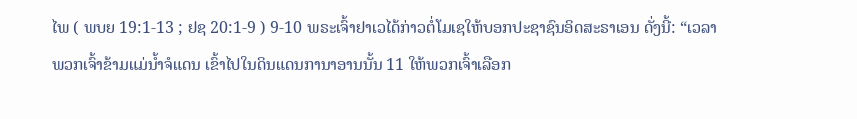ໄພ ( ພບຍ 19:1-13 ; ຢຊ 20:1-9 ) 9-10 ພຣະເຈົ້າຢາເວໄດ້ກ່າວຕໍ່ໂມເຊໃຫ້ບອກປະຊາຊົນອິດສະຣາເອນ ດັ່ງນີ້: “ເວລາພວກເຈົ້າຂ້າມແມ່ນໍ້າຈໍແດນ ເຂົ້າໄປໃນດິນແດນການາອານນັ້ນ 11 ໃຫ້ພວກເຈົ້າເລືອກ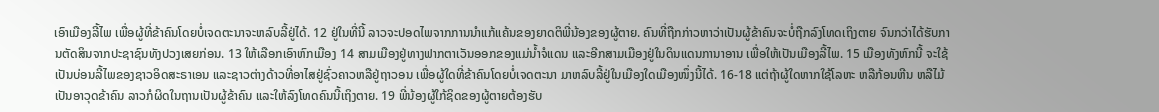ເອົາເມືອງລີ້ໄພ ເພື່ອຜູ້ທີ່ຂ້າຄົນໂດຍບໍ່ເຈດຕະນາຈະຫລົບລີ້ຢູ່ໄດ້. 12 ຢູ່ໃນທີ່ນີ້ ລາວຈະປອດໄພຈາກການນຳແກ້ແຄ້ນຂອງຍາດຕິພີ່ນ້ອງຂອງຜູ້ຕາຍ. ຄົນທີ່ຖືກກ່າວຫາວ່າເປັນຜູ້ຂ້າຄົນຈະບໍ່ຖືກລົງໂທດເຖິງຕາຍ ຈົນກວ່າໄດ້ຮັບການຕັດສິນຈາກປະຊາຊົນທັງປວງເສຍກ່ອນ. 13 ໃຫ້ເລືອກເອົາຫົກເມືອງ 14 ສາມເມືອງຢູ່ທາງຟາກຕາເວັນອອກຂອງແມ່ນໍ້າຈໍແດນ ແລະອີກສາມເມືອງຢູ່ໃນດິນແດນການາອານ ເພື່ອໃຫ້ເປັນເມືອງລີ້ໄພ. 15 ເມືອງທັງຫົກນີ້ ຈະໃຊ້ເປັນບ່ອນລີ້ໄພຂອງຊາວອິດສະຣາເອນ ແລະຊາວຕ່າງດ້າວທີ່ອາໄສຢູ່ຊົ່ວຄາວຫລືຢູ່ຖາວອນ ເພື່ອຜູ້ໃດທີ່ຂ້າຄົນໂດຍບໍ່ເຈດຕະນາ ມາຫລົບລີ້ຢູ່ໃນເມືອງໃດເມືອງໜຶ່ງນີ້ໄດ້. 16-18 ແຕ່ຖ້າຜູ້ໃດຫາກໃຊ້ໂລຫະ ຫລືກ້ອນຫີນ ຫລືໄມ້ ເປັນອາວຸດຂ້າຄົນ ລາວກໍຜິດໃນຖານເປັນຜູ້ຂ້າຄົນ ແລະໃຫ້ລົງໂທດຄົນນີ້ເຖິງຕາຍ. 19 ພີ່ນ້ອງຜູ້ໃກ້ຊິດຂອງຜູ້ຕາຍຕ້ອງຮັບ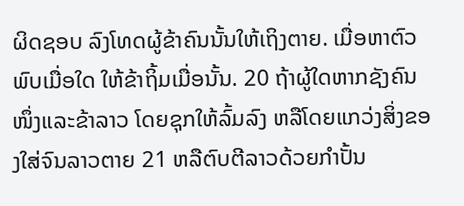ຜິດຊອບ ລົງໂທດຜູ້ຂ້າຄົນນັ້ນໃຫ້ເຖິງຕາຍ. ເມື່ອຫາຕົວພົບເມື່ອໃດ ໃຫ້ຂ້າຖິ້ມເມື່ອນັ້ນ. 20 ຖ້າຜູ້ໃດຫາກຊັງຄົນໜຶ່ງແລະຂ້າລາວ ໂດຍຊຸກໃຫ້ລົ້ມລົງ ຫລືໂດຍແກວ່ງສິ່ງຂອງໃສ່ຈົນລາວຕາຍ 21 ຫລືຕົບຕີລາວດ້ວຍກຳປັ້ນ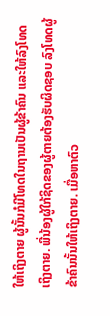ໃຫ້ເຖິງຕາຍ ຜູ້ນັ້ນກໍມີໂທດໃນຖານເປັນຜູ້ຂ້າຄົນ ແລະໃຫ້ລົງໂທດເຖິງຕາຍ. ພີ່ນ້ອງຜູ້ໃກ້ຊິດຂອງຜູ້ຕາຍຕ້ອງຮັບຜິດຊອບ ລົງໂທດຜູ້ຂ້າຄົນນັ້ນໃຫ້ເຖິງຕາຍ. ເມື່ອຫາຕົວ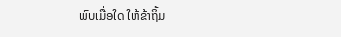ພົບເມື່ອໃດ ໃຫ້ຂ້າຖິ້ມ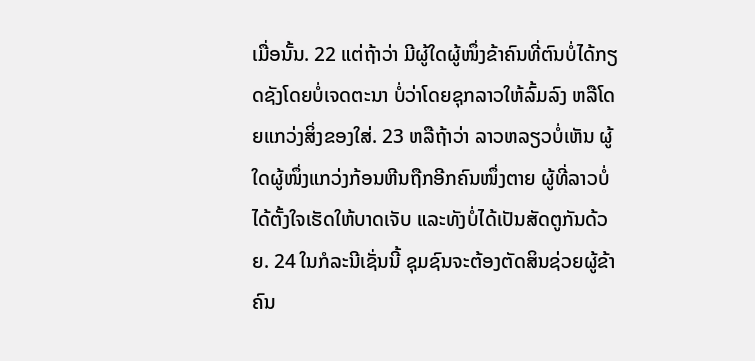ເມື່ອນັ້ນ. 22 ແຕ່ຖ້າວ່າ ມີຜູ້ໃດຜູ້ໜຶ່ງຂ້າຄົນທີ່ຕົນບໍ່ໄດ້ກຽດຊັງໂດຍບໍ່ເຈດຕະນາ ບໍ່ວ່າໂດຍຊຸກລາວໃຫ້ລົ້ມລົງ ຫລືໂດຍແກວ່ງສິ່ງຂອງໃສ່. 23 ຫລືຖ້າວ່າ ລາວຫລຽວບໍ່ເຫັນ ຜູ້ໃດຜູ້ໜຶ່ງແກວ່ງກ້ອນຫີນຖືກອີກຄົນໜຶ່ງຕາຍ ຜູ້ທີ່ລາວບໍ່ໄດ້ຕັ້ງໃຈເຮັດໃຫ້ບາດເຈັບ ແລະທັງບໍ່ໄດ້ເປັນສັດຕູກັນດ້ວຍ. 24 ໃນກໍລະນີເຊັ່ນນີ້ ຊຸມຊົນຈະຕ້ອງຕັດສິນຊ່ວຍຜູ້ຂ້າຄົນ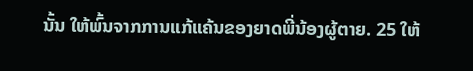ນັ້ນ ໃຫ້ພົ້ນຈາກການແກ້ແຄ້ນຂອງຍາດພີ່ນ້ອງຜູ້ຕາຍ. 25 ໃຫ້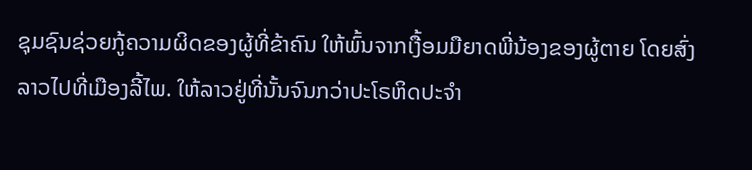ຊຸມຊົນຊ່ວຍກູ້ຄວາມຜິດຂອງຜູ້ທີ່ຂ້າຄົນ ໃຫ້ພົ້ນຈາກເງື້ອມມືຍາດພີ່ນ້ອງຂອງຜູ້ຕາຍ ໂດຍສົ່ງລາວໄປທີ່ເມືອງລີ້ໄພ. ໃຫ້ລາວຢູ່ທີ່ນັ້ນຈົນກວ່າປະໂຣຫິດປະຈຳ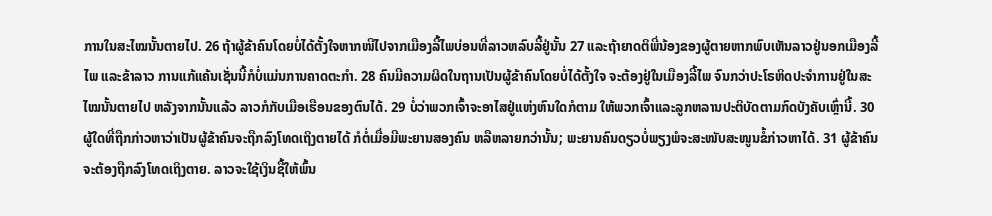ການໃນສະໄໝນັ້ນຕາຍໄປ. 26 ຖ້າຜູ້ຂ້າຄົນໂດຍບໍ່ໄດ້ຕັ້ງໃຈຫາກໜີໄປຈາກເມືອງລີ້ໄພບ່ອນທີ່ລາວຫລົບລີ້ຢູ່ນັ້ນ 27 ແລະຖ້າຍາດຕິພີ່ນ້ອງຂອງຜູ້ຕາຍຫາກພົບເຫັນລາວຢູ່ນອກເມືອງລີ້ໄພ ແລະຂ້າລາວ ການແກ້ແຄ້ນເຊັ່ນນີ້ກໍບໍ່ແມ່ນການຄາດຕະກຳ. 28 ຄົນມີຄວາມຜິດໃນຖານເປັນຜູ້ຂ້າຄົນໂດຍບໍ່ໄດ້ຕັ້ງໃຈ ຈະຕ້ອງຢູ່ໃນເມືອງລີ້ໄພ ຈົນກວ່າປະໂຣຫິດປະຈຳການຢູ່ໃນສະໄໝນັ້ນຕາຍໄປ ຫລັງຈາກນັ້ນແລ້ວ ລາວກໍກັບເມືອເຮືອນຂອງຕົນໄດ້. 29 ບໍ່ວ່າພວກເຈົ້າຈະອາໄສຢູ່ແຫ່ງຫົນໃດກໍຕາມ ໃຫ້ພວກເຈົ້າແລະລູກຫລານປະຕິບັດຕາມກົດບັງຄັບເຫຼົ່ານີ້. 30 ຜູ້ໃດທີ່ຖືກກ່າວຫາວ່າເປັນຜູ້ຂ້າຄົນຈະຖືກລົງໂທດເຖິງຕາຍໄດ້ ກໍຕໍ່ເມື່ອມີພະຍານສອງຄົນ ຫລືຫລາຍກວ່ານັ້ນ; ພະຍານຄົນດຽວບໍ່ພຽງພໍຈະສະໜັບສະໜູນຂໍ້ກ່າວຫາໄດ້. 31 ຜູ້ຂ້າຄົນຈະຕ້ອງຖືກລົງໂທດເຖິງຕາຍ. ລາວຈະໃຊ້ເງິນຊື້ໃຫ້ພົ້ນ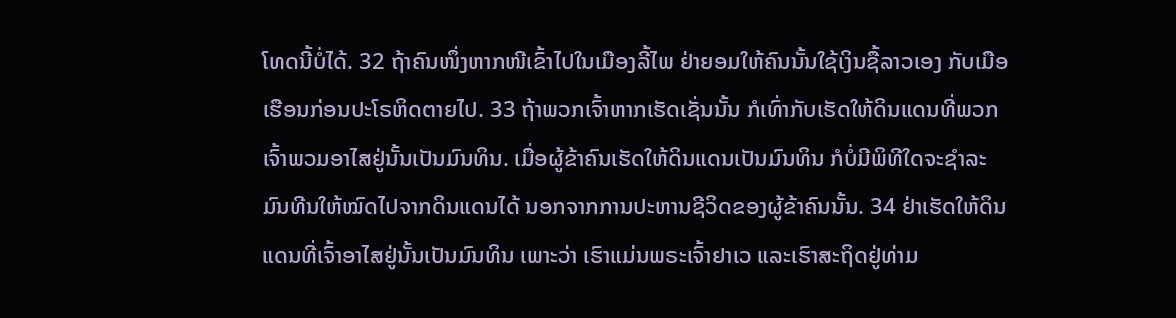ໂທດນີ້ບໍ່ໄດ້. 32 ຖ້າຄົນໜຶ່ງຫາກໜີເຂົ້າໄປໃນເມືອງລີ້ໄພ ຢ່າຍອມໃຫ້ຄົນນັ້ນໃຊ້ເງິນຊື້ລາວເອງ ກັບເມືອເຮືອນກ່ອນປະໂຣຫິດຕາຍໄປ. 33 ຖ້າພວກເຈົ້າຫາກເຮັດເຊັ່ນນັ້ນ ກໍເທົ່າກັບເຮັດໃຫ້ດິນແດນທີ່ພວກເຈົ້າພວມອາໄສຢູ່ນັ້ນເປັນມົນທິນ. ເມື່ອຜູ້ຂ້າຄົນເຮັດໃຫ້ດິນແດນເປັນມົນທິນ ກໍບໍ່ມີພິທີໃດຈະຊຳລະມົນທີນໃຫ້ໝົດໄປຈາກດິນແດນໄດ້ ນອກຈາກການປະຫານຊີວິດຂອງຜູ້ຂ້າຄົນນັ້ນ. 34 ຢ່າເຮັດໃຫ້ດິນແດນທີ່ເຈົ້າອາໄສຢູ່ນັ້ນເປັນມົນທິນ ເພາະວ່າ ເຮົາແມ່ນພຣະເຈົ້າຢາເວ ແລະເຮົາສະຖິດຢູ່ທ່າມ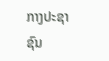ກາງປະຊາຊົນ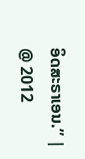ອິດສະຣາເອນ.” |
@ 2012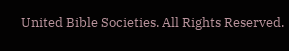United Bible Societies. All Rights Reserved.